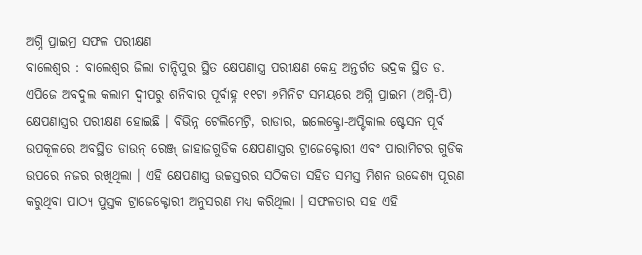ଅଗ୍ନି ପ୍ରାଇମ୍ର ସଫଳ ପରୀକ୍ଷଣ
ବାଲେଶ୍ୱର : ବାଲେଶ୍ୱର ଜିଲା ଚାନ୍ଦିପୁର ସ୍ଥିତ କ୍ଷେପଣାସ୍ତ୍ର ପରୀକ୍ଷଣ କେନ୍ଦ୍ର ଅନ୍ତର୍ଗତ ଭଦ୍ରକ ସ୍ଥିତ ଡ. ଏପିଜେ ଅବଦୁଲ କଲାମ ଦ୍ୱୀପରୁ ଶନିବାର ପୂର୍ବାହ୍ନ ୧୧ଟା ୬ମିନିଟ ସମୟରେ ଅଗ୍ନି ପ୍ରାଇମ (ଅଗ୍ନି-ପି) କ୍ଷେପଣାସ୍ତ୍ରର ପରୀକ୍ଷଣ ହୋଇଛି । ବିଭିନ୍ନ ଟେଲିମେଟ୍ରି, ରାଡାର, ଇଲେକ୍ଟ୍ରୋ-ଅପ୍ଟିକାଲ ଷ୍ଟେସନ ପୂର୍ବ ଉପକୂଳରେ ଅବସ୍ଥିତ ଡାଉନ୍ ରେଞ୍ଜ୍ ଜାହାଜଗୁଡିକ କ୍ଷେପଣାସ୍ତ୍ରର ଟ୍ରାଜେକ୍ଟୋରୀ ଏବଂ ପାରାମିଟର ଗୁଡିକ ଉପରେ ନଜର ରଖିଥିଲା । ଏହି କ୍ଷେପଣାସ୍ତ୍ର ଉଚ୍ଚସ୍ତରର ସଠିକତା ସହିତ ସମସ୍ତ ମିଶନ ଉଦ୍ଦେଶ୍ୟ ପୂରଣ କରୁଥିବା ପାଠ୍ୟ ପୁସ୍ତକ ଟ୍ରାଜେକ୍ଟୋରୀ ଅନୁସରଣ ମଧ୍ୟ କରିଥିଲା । ସଫଳତାର ସହ ଏହି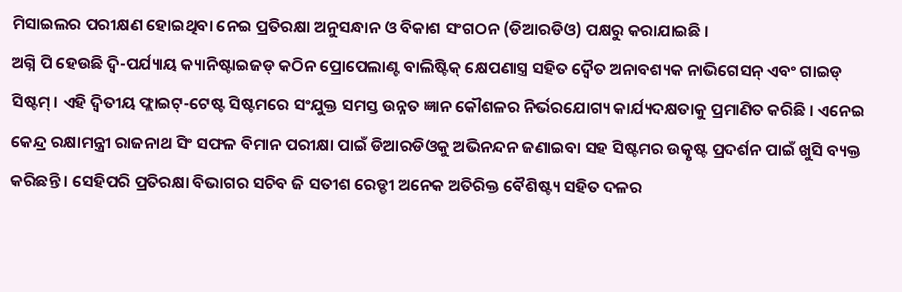ମିସାଇଲର ପରୀକ୍ଷଣ ହୋଇଥିବା ନେଇ ପ୍ରତିରକ୍ଷା ଅନୁସନ୍ଧାନ ଓ ବିକାଶ ସଂଗଠନ (ଡିଆରଡିଓ) ପକ୍ଷରୁ କରାଯାଇଛି ।
ଅଗ୍ନି ପି ହେଉଛି ଦ୍ୱି-ପର୍ଯ୍ୟାୟ କ୍ୟାନିଷ୍ଟାଇଜଡ୍ କଠିନ ପ୍ରୋପେଲାଣ୍ଟ ବାଲିଷ୍ଟିକ୍ କ୍ଷେପଣାସ୍ତ୍ର ସହିତ ଦ୍ୱୈତ ଅନାବଶ୍ୟକ ନାଭିଗେସନ୍ ଏବଂ ଗାଇଡ୍ ସିଷ୍ଟମ୍ । ଏହି ଦ୍ୱିତୀୟ ଫ୍ଲାଇଟ୍-ଟେଷ୍ଟ ସିଷ୍ଟମରେ ସଂଯୁକ୍ତ ସମସ୍ତ ଉନ୍ନତ ଜ୍ଞାନ କୌଶଳର ନିର୍ଭରଯୋଗ୍ୟ କାର୍ଯ୍ୟଦକ୍ଷତାକୁ ପ୍ରମାଣିତ କରିଛି । ଏନେଇ କେନ୍ଦ୍ର ରକ୍ଷାମନ୍ତ୍ରୀ ରାଜନାଥ ସିଂ ସଫଳ ବିମାନ ପରୀକ୍ଷା ପାଇଁ ଡିଆରଡିଓକୁ ଅଭିନନ୍ଦନ ଜଣାଇବା ସହ ସିଷ୍ଟମର ଉତ୍କୃଷ୍ଟ ପ୍ରଦର୍ଶନ ପାଇଁ ଖୁସି ବ୍ୟକ୍ତ କରିଛନ୍ତି । ସେହିପରି ପ୍ରତିରକ୍ଷା ବିଭାଗର ସଚିବ ଜି ସତୀଶ ରେଡ୍ଡୀ ଅନେକ ଅତିରିକ୍ତ ବୈଶିଷ୍ଟ୍ୟ ସହିତ ଦଳର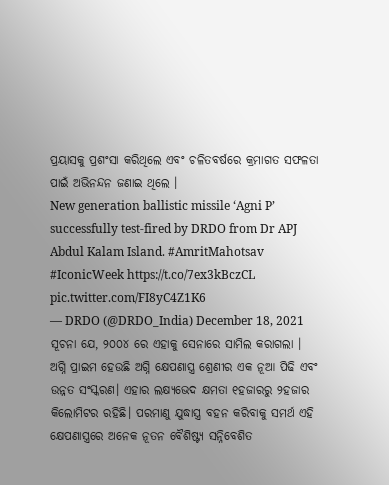ପ୍ରୟାସକୁ ପ୍ରଶଂସା କରିଥିଲେ ଏବଂ ଚଳିତବର୍ଷରେ କ୍ରମାଗତ ସଫଳତା ପାଇଁ ଅଭିନନ୍ଦନ ଜଣାଇ ଥିଲେ ।
New generation ballistic missile ‘Agni P’ successfully test-fired by DRDO from Dr APJ Abdul Kalam Island. #AmritMahotsav #IconicWeek https://t.co/7ex3kBczCL pic.twitter.com/FI8yC4Z1K6
— DRDO (@DRDO_India) December 18, 2021
ସୂଚନା ଯେ, ୨୦୦୪ ରେ ଏହାକୁ ସେନାରେ ସାମିଲ କରାଗଲା । ଅଗ୍ନି ପ୍ରାଇମ ହେଉଛି ଅଗ୍ନି କ୍ଷେପଣାସ୍ତ୍ର ଶ୍ରେଣୀର ଏକ ନୂଆ ପିଢି ଏବଂ ଉନ୍ନତ ସଂସ୍କରଣ। ଏହାର ଲକ୍ଷ୍ୟଭେଦ କ୍ଷମତା ୧ହଜାରରୁ ୨ହଜାର କିଲୋମିଟର ରହିଛି। ପରମାଣୁ ଯୁଦ୍ଧାସ୍ତ୍ର ବହନ କରିବାକୁ ସମର୍ଥ ଏହି କ୍ଷେପଣାସ୍ତ୍ରରେ ଅନେକ ନୂତନ ବୈଶିଷ୍ଟ୍ୟ ସନ୍ନିବେଶିତ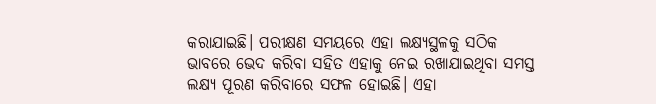କରାଯାଇଛି। ପରୀକ୍ଷଣ ସମୟରେ ଏହା ଲକ୍ଷ୍ୟସ୍ଥଳକୁ ସଠିକ ଭାବରେ ଭେଦ କରିବା ସହିତ ଏହାକୁ ନେଇ ରଖାଯାଇଥିବା ସମସ୍ତ ଲକ୍ଷ୍ୟ ପୂରଣ କରିବାରେ ସଫଳ ହୋଇଛି। ଏହା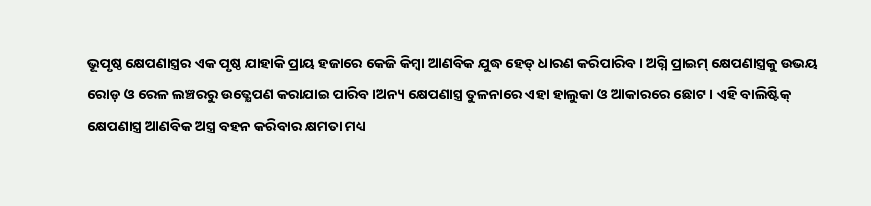ଭୂପୃଷ୍ଠ କ୍ଷେପଣାସ୍ତ୍ରର ଏକ ପୃଷ୍ଠ ଯାହାକି ପ୍ରାୟ ହଜାରେ କେଜି କିମ୍ବା ଆଣବିକ ଯୁଦ୍ଧ ହେଡ୍ ଧାରଣ କରିପାରିବ । ଅଗ୍ନି ପ୍ରାଇମ୍ କ୍ଷେପଣାସ୍ତ୍ରକୁ ଉଭୟ ରୋଡ଼ ଓ ରେଳ ଲଞ୍ଚରରୁ ଉତ୍କ୍ଷେପଣ କରାଯାଇ ପାରିବ ।ଅନ୍ୟ କ୍ଷେପଣାସ୍ତ୍ର ତୁଳନାରେ ଏହା ହାଲୁକା ଓ ଆକାରରେ ଛୋଟ । ଏହି ବାଲିଷ୍ଟିକ୍ କ୍ଷେପଣାସ୍ତ୍ର ଆଣବିକ ଅସ୍ତ୍ର ବହନ କରିବାର କ୍ଷମତା ମଧ୍ୟ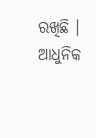ରଖିଛି । ଆଧୁନିକ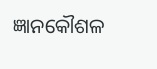ଜ୍ଞାନକୌଶଳ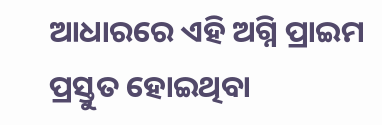ଆଧାରରେ ଏହି ଅଗ୍ନି ପ୍ରାଇମ ପ୍ରସ୍ତୁତ ହୋଇଥିବା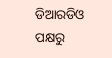ଡିଆରଡିଓ ପକ୍ଷରୁ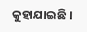କୁହାଯାଇଛି ।